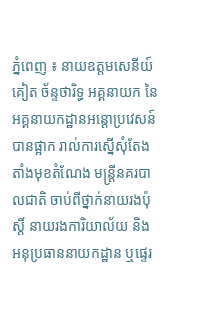ភ្នំពេញ ៖ នាយឧត្តមសេនីយ៍ គៀត ច័ន្ទថារិទ្ធ អគ្គនាយក នៃអគ្គនាយកដ្ឋានអន្ដោប្រវេសន៍ បានផ្អាក រាល់ការស្នើសុំតែងតាំងមុខតំណែង មន្ដ្រីនគរបាលជាតិ ចាប់ពីថ្នាក់នាយរងប៉ុសិ៍្ត នាយរងការិយាល័យ និងអនុប្រធាននាយកដ្ឋាន ឬផ្ទេរ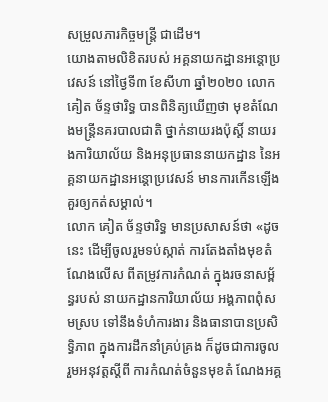សម្រួលភារកិច្ចមន្ដ្រី ជាដើម។
យោងតាមលិខិតរបស់ អគ្គនាយកដ្ឋានអន្ដោប្រវេសន៍ នៅថ្ងៃទី៣ ខែសីហា ឆ្នាំ២០២០ លោក គៀត ច័ន្ទថារិទ្ធ បានពិនិត្យឃើញថា មុខតំណែងមន្ដ្រីនគរបាលជាតិ ថ្នាក់នាយរងប៉ុសិ៍្ត នាយរងការិយាល័យ និងអនុប្រធាននាយកដ្ឋាន នៃអគ្គនាយកដ្ឋានអន្ដោប្រវេសន៍ មានការកើនឡើង គួរឲ្យកត់សម្គាល់។
លោក គៀត ច័ន្ទថារិទ្ធ មានប្រសាសន៍ថា «ដូចនេះ ដើម្បីចូលរួមទប់ស្កាត់ ការតែងតាំងមុខតំណែងលើស ពីតម្រូវការកំណត់ ក្នុងរចនាសម្ព័ន្ធរបស់ នាយកដ្ឋានការិយាល័យ អង្គភាពពុំសមស្រប ទៅនឹងទំហំការងារ និងធានាបានប្រសិទ្ធិភាព ក្នុងការដឹកនាំគ្រប់គ្រង ក៏ដូចជាការចូលរួមអនុវត្តស្ដីពី ការកំណត់ចំនួនមុខតំ ណែងអគ្គ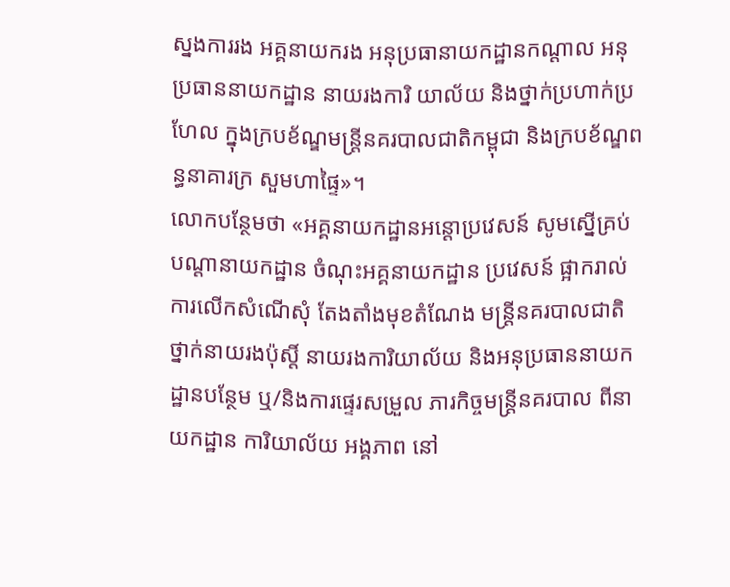ស្នងការរង អគ្គនាយករង អនុប្រធានាយកដ្ឋានកណ្ដាល អនុប្រធាននាយកដ្ឋាន នាយរងការិ យាល័យ និងថ្នាក់ប្រហាក់ប្រហែល ក្នុងក្របខ័ណ្ឌមន្ដ្រីនគរបាលជាតិកម្ពុជា និងក្របខ័ណ្ឌពន្ធនាគារក្រ សួមហាផ្ទៃ»។
លោកបន្ថែមថា «អគ្គនាយកដ្ឋានអន្ដោប្រវេសន៍ សូមស្នើគ្រប់បណ្ដានាយកដ្ឋាន ចំណុះអគ្គនាយកដ្ឋាន ប្រវេសន៍ ផ្អាករាល់ការលើកសំណើសុំ តែងតាំងមុខតំណែង មន្ដ្រីនគរបាលជាតិថ្នាក់នាយរងប៉ុសិ៍្ត នាយរងការិយាល័យ និងអនុប្រធាននាយកដ្ឋានបន្ថែម ឬ/និងការផ្ទេរសម្រួល ភារកិច្ចមន្ដ្រីនគរបាល ពីនាយកដ្ឋាន ការិយាល័យ អង្គភាព នៅ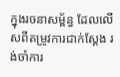ក្នុងរចនាសម្ព័ន្ធ ដែលលើសពីតម្រូវការជាក់ស្ដែង រង់ចាំការ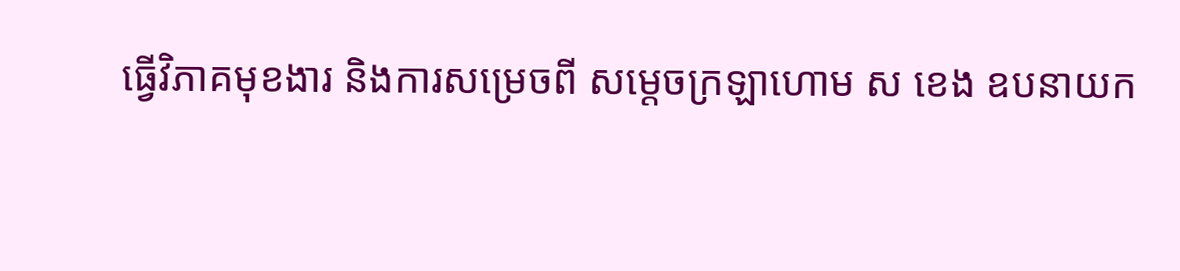ធ្វើវិភាគមុខងារ និងការសម្រេចពី សម្ដេចក្រឡាហោម ស ខេង ឧបនាយក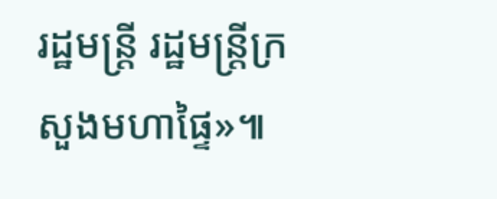រដ្ឋមន្ដ្រី រដ្ឋមន្ដ្រីក្រសួងមហាផ្ទៃ»៕